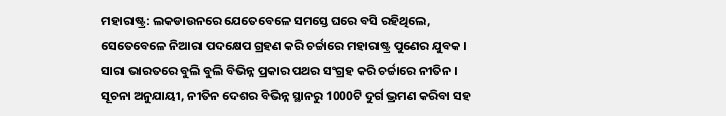ମହାରାଷ୍ଟ୍ର: ଲକଡାଉନରେ ଯେତେବେଳେ ସମସ୍ତେ ଘରେ ବସି ରହିଥିଲେ, ସେତେବେଳେ ନିଆରା ପଦକ୍ଷେପ ଗ୍ରହଣ କରି ଚର୍ଚ୍ଚାରେ ମହାରାଷ୍ଟ୍ର ପୁଣେର ଯୁବକ । ସାରା ଭାରତରେ ବୁଲି ବୁଲି ବିଭିନ୍ନ ପ୍ରକାର ପଥର ସଂଗ୍ରହ କରି ଚର୍ଚ୍ଚାରେ ନୀତିନ । ସୂଚନା ଅନୁଯାୟୀ, ନୀତିନ ଦେଶର ବିଭିନ୍ନ ସ୍ଥାନରୁ 1000ଟି ଦୁର୍ଗ ଭ୍ରମଣ କରିବା ସହ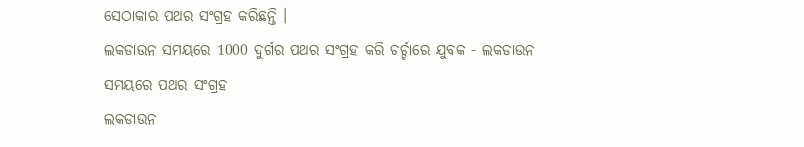ସେଠାକାର ପଥର ସଂଗ୍ରହ କରିଛନ୍ତି ।
ଲକଡାଉନ ସମୟରେ 1000 ଦୁର୍ଗର ପଥର ସଂଗ୍ରହ କରି ଚର୍ଚ୍ଚାରେ ଯୁବକ - ଲକଡାଉନ ସମୟରେ ପଥର ସଂଗ୍ରହ
ଲକଡାଉନ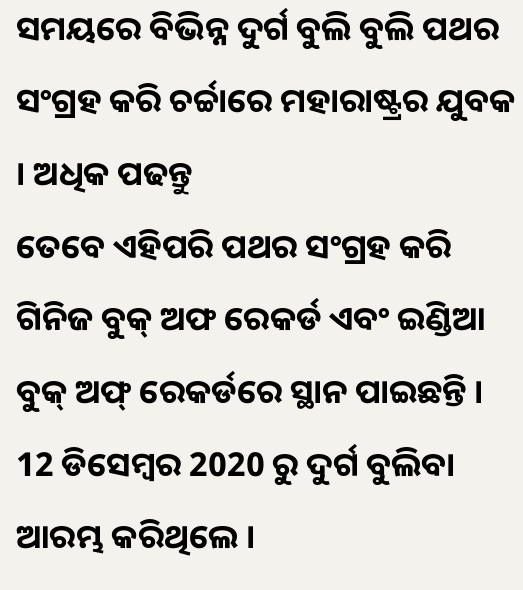ସମୟରେ ବିଭିନ୍ନ ଦୁର୍ଗ ବୁଲି ବୁଲି ପଥର ସଂଗ୍ରହ କରି ଚର୍ଚ୍ଚାରେ ମହାରାଷ୍ଟ୍ରର ଯୁବକ । ଅଧିକ ପଢନ୍ତୁ
ତେବେ ଏହିପରି ପଥର ସଂଗ୍ରହ କରି ଗିନିଜ ବୁକ୍ ଅଫ ରେକର୍ଡ ଏବଂ ଇଣ୍ଡିଆ ବୁକ୍ ଅଫ୍ ରେକର୍ଡରେ ସ୍ଥାନ ପାଇଛନ୍ତି । 12 ଡିସେମ୍ବର 2020 ରୁ ଦୁର୍ଗ ବୁଲିବା ଆରମ୍ଭ କରିଥିଲେ ।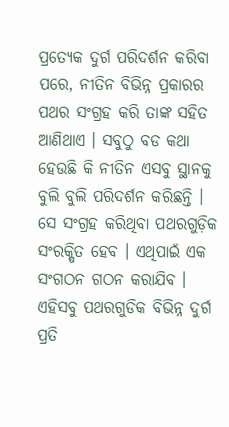ପ୍ରତ୍ୟେକ ଦୁର୍ଗ ପରିଦର୍ଶନ କରିବା ପରେ, ନୀତିନ ବିଭିନ୍ନ ପ୍ରକାରର ପଥର ସଂଗ୍ରହ କରି ତାଙ୍କ ସହିତ ଆଣିଥାଏ । ସବୁଠୁ ବଡ କଥା ହେଉଛି କି ନୀତିନ ଏସବୁ ସ୍ଥାନକୁ ବୁଲି ବୁଲି ପରିଦର୍ଶନ କରିଛନ୍ତି । ସେ ସଂଗ୍ରହ କରିଥିବା ପଥରଗୁଡ଼ିକ ସଂରକ୍ଷିତ ହେବ । ଏଥିପାଇଁ ଏକ ସଂଗଠନ ଗଠନ କରାଯିବ । ଏହିସବୁ ପଥରଗୁଡିକ ବିଭିନ୍ନ ଦୁର୍ଗ ପ୍ରତି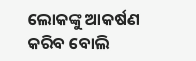ଲୋକଙ୍କୁ ଆକର୍ଷଣ କରିବ ବୋଲି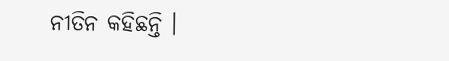ନୀତିନ କହିଛନ୍ତି ।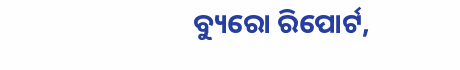ବ୍ୟୁରୋ ରିପୋର୍ଟ,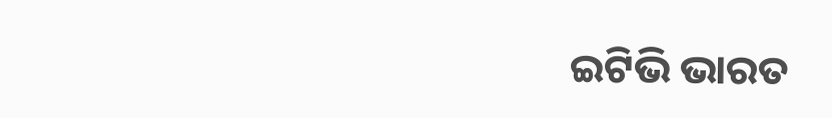ଇଟିଭି ଭାରତ